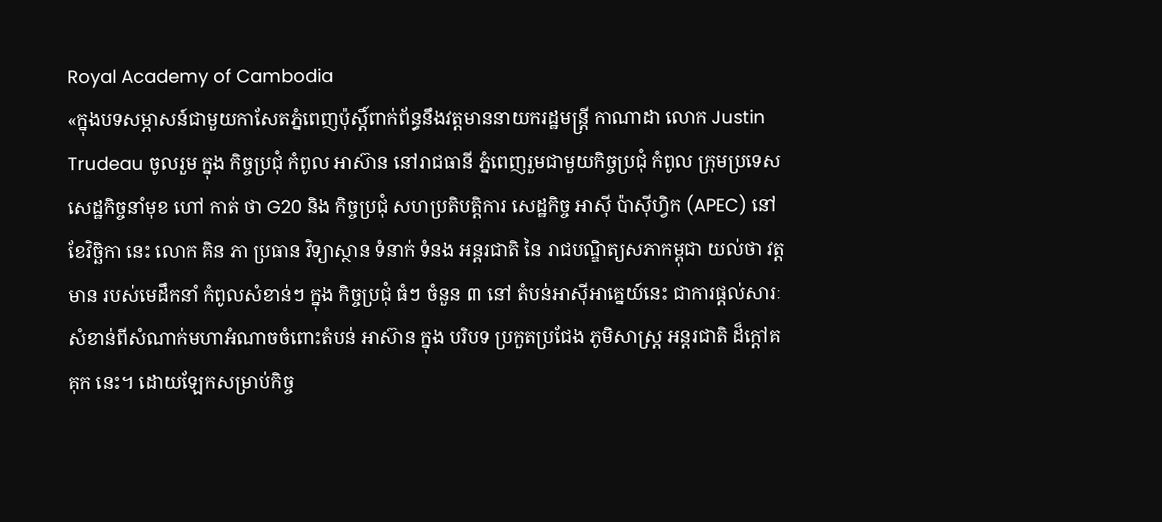Royal Academy of Cambodia
«ក្នុងបទសម្ភាសន៍ជាមួយកាសែតភ្នំពេញប៉ុស្តិ៍ពាក់ព័ន្ធនឹងវត្តមាននាយករដ្ឋមន្ត្រី កាណាដា លោក Justin Trudeau ចូលរួម ក្នុង កិច្ចប្រជុំ កំពូល អាស៊ាន នៅរាជធានី ភ្នំពេញរួមជាមួយកិច្ចប្រជុំ កំពូល ក្រុមប្រទេសសេដ្ឋកិច្ចនាំមុខ ហៅ កាត់ ថា G20 និង កិច្ចប្រជុំ សហប្រតិបត្តិការ សេដ្ឋកិច្ច អាស៊ី ប៉ាស៊ីហ្វិក (APEC) នៅ ខែវិច្ឆិកា នេះ លោក គិន ភា ប្រធាន វិទ្យាស្ថាន ទំនាក់ ទំនង អន្តរជាតិ នៃ រាជបណ្ឌិត្យសភាកម្ពុជា យល់ថា វត្តមាន របស់មេដឹកនាំ កំពូលសំខាន់ៗ ក្នុង កិច្ចប្រជុំ ធំៗ ចំនួន ៣ នៅ តំបន់អាស៊ីអាគ្នេយ៍នេះ ជាការផ្តល់សារៈសំខាន់ពីសំណាក់មហាអំណាចចំពោះតំបន់ អាស៊ាន ក្នុង បរិបទ ប្រកួតប្រជែង ភូមិសាស្ត្រ អន្តរជាតិ ដ៏ក្តៅគគុក នេះ។ ដោយឡែកសម្រាប់កិច្ច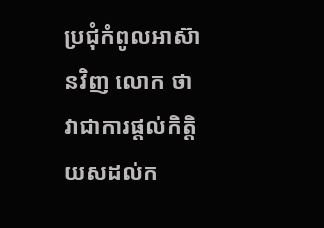ប្រជុំកំពូលអាស៊ានវិញ លោក ថា វាជាការផ្តល់កិត្តិយសដល់ក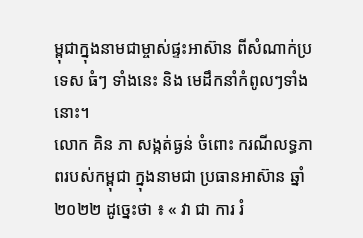ម្ពុជាក្នុងនាមជាម្ចាស់ផ្ទះអាស៊ាន ពីសំណាក់ប្រទេស ធំៗ ទាំងនេះ និង មេដឹកនាំកំពូលៗទាំងនោះ។
លោក គិន ភា សង្កត់ធ្ងន់ ចំពោះ ករណីលទ្ធភាពរបស់កម្ពុជា ក្នុងនាមជា ប្រធានអាស៊ាន ឆ្នាំ ២០២២ ដូច្នេះថា ៖ « វា ជា ការ រំ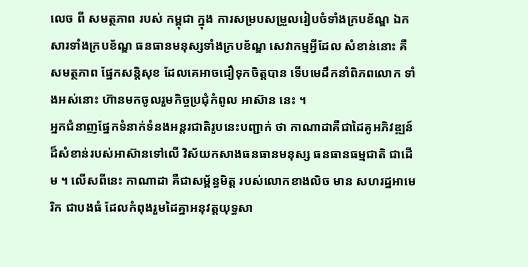លេច ពី សមត្ថភាព របស់ កម្ពុជា ក្នុង ការសម្របសម្រួលរៀបចំទាំងក្របខ័ណ្ឌ ឯកសារទាំងក្របខ័ណ្ឌ ធនធានមនុស្សទាំងក្របខ័ណ្ឌ សេវាកម្មអ្វីដែល សំខាន់នោះ គឺសមត្ថភាព ផ្នែកសន្តិសុខ ដែលគេអាចជឿទុកចិត្តបាន ទើបមេដឹកនាំពិភពលោក ទាំងអស់នោះ ហ៊ានមកចូលរួមកិច្ចប្រជុំកំពូល អាស៊ាន នេះ ។
អ្នកជំនាញផ្នែកទំនាក់ទំនងអន្តរជាតិរូបនេះបញ្ជាក់ ថា កាណាដាគឺជាដៃគូអភិវឌ្ឍន៍ដ៏សំខាន់របស់អាស៊ានទៅលើ វិស័យកសាងធនធានមនុស្ស ធនធានធម្មជាតិ ជាដើម ។ លើសពីនេះ កាណាដា គឺជាសម្ព័ន្ធមិត្ត របស់លោកខាងលិច មាន សហរដ្ឋអាមេរិក ជាបងធំ ដែលកំពុងរួមដៃគ្នាអនុវត្តយុទ្ធសា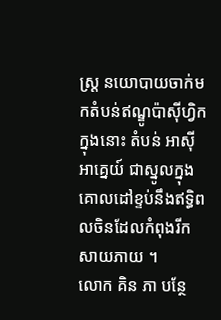ស្ត្រ នយោបាយចាក់មកតំបន់ឥណ្ឌូប៉ាស៊ីហ្វិកក្នុងនោះ តំបន់ អាស៊ីអាគ្នេយ៍ ជាស្នូលក្នុងគោលដៅខ្ទប់នឹងឥទ្ធិពលចិនដែលកំពុងរីកសាយភាយ ។
លោក គិន ភា បន្ថែ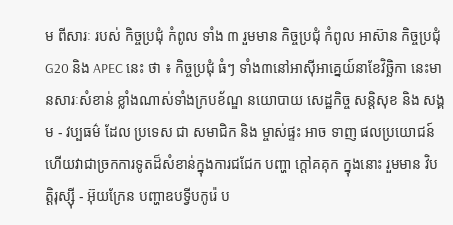ម ពីសារៈ របស់ កិច្ចប្រជុំ កំពូល ទាំង ៣ រួមមាន កិច្ចប្រជុំ កំពូល អាស៊ាន កិច្ចប្រជុំ G20 និង APEC នេះ ថា ៖ កិច្ចប្រជុំ ធំៗ ទាំង៣នៅអាស៊ីអាគ្នេយ៍នាខែវិច្ឆិកា នេះមានសារៈសំខាន់ ខ្លាំងណាស់ទាំងក្របខ័ណ្ឌ នយោបាយ សេដ្ឋកិច្ច សន្តិសុខ និង សង្គម - វប្បធម៌ ដែល ប្រទេស ជា សមាជិក និង ម្ចាស់ផ្ទះ អាច ទាញ ផលប្រយោជន៍ ហើយវាជាច្រកការទូតដ៏សំខាន់ក្នុងការជជែក បញ្ហា ក្តៅគគុក ក្នុងនោះ រួមមាន វិបត្តិរុស្ស៊ី - អ៊ុយក្រែន បញ្ហាឧបទ្វីបកូរ៉េ ប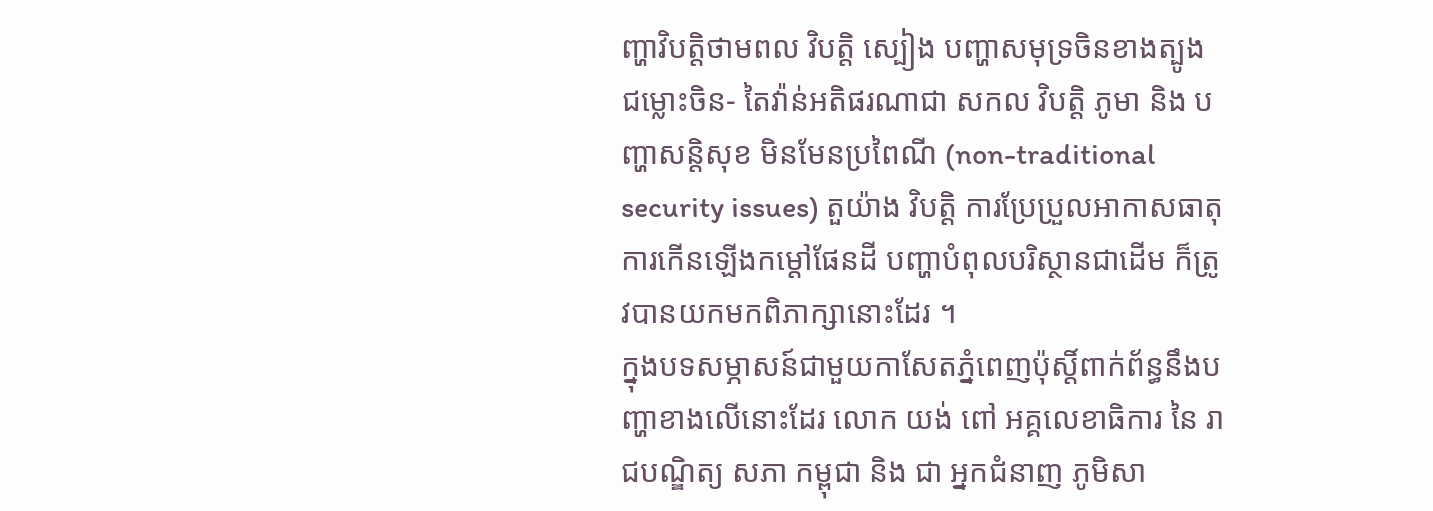ញ្ហាវិបត្តិថាមពល វិបត្តិ ស្បៀង បញ្ហាសមុទ្រចិនខាងត្បូង ជម្លោះចិន- តៃវ៉ាន់អតិផរណាជា សកល វិបត្តិ ភូមា និង បញ្ហាសន្តិសុខ មិនមែនប្រពៃណី (non-traditional security issues) តួយ៉ាង វិបត្តិ ការប្រែប្រួលអាកាសធាតុ ការកើនឡើងកម្តៅផែនដី បញ្ហាបំពុលបរិស្ថានជាដើម ក៏ត្រូវបានយកមកពិភាក្សានោះដែរ ។
ក្នុងបទសម្ភាសន៍ជាមួយកាសែតភ្នំពេញប៉ុស្តិ៍ពាក់ព័ន្ធនឹងបញ្ហាខាងលើនោះដែរ លោក យង់ ពៅ អគ្គលេខាធិការ នៃ រាជបណ្ឌិត្យ សភា កម្ពុជា និង ជា អ្នកជំនាញ ភូមិសា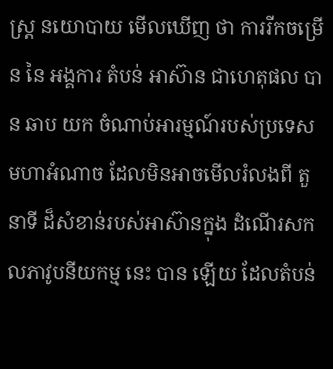ស្ត្រ នយោបាយ មើលឃើញ ថា ការរីកចម្រើន នៃ អង្គការ តំបន់ អាស៊ាន ជាហេតុផល បាន ឆាប យក ចំណាប់អារម្មណ៍របស់ប្រទេសមហាអំណាច ដែលមិនអាចមើលរំលងពី តួនាទី ដ៏សំខាន់របស់អាស៊ានក្នុង ដំណើរសកលភាវូបនីយកម្ម នេះ បាន ឡើយ ដែលតំបន់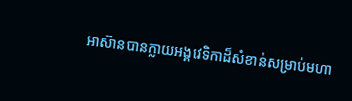អាស៊ានបានក្លាយអង្គវេទិកាដ៏សំខាន់សម្រាប់មហា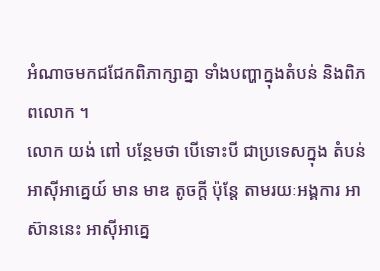អំណាចមកជជែកពិភាក្សាគ្នា ទាំងបញ្ហាក្នុងតំបន់ និងពិភពលោក ។
លោក យង់ ពៅ បន្ថែមថា បើទោះបី ជាប្រទេសក្នុង តំបន់ អាស៊ីអាគ្នេយ៍ មាន មាឌ តូចក្តី ប៉ុន្តែ តាមរយៈអង្គការ អាស៊ាននេះ អាស៊ីអាគ្នេ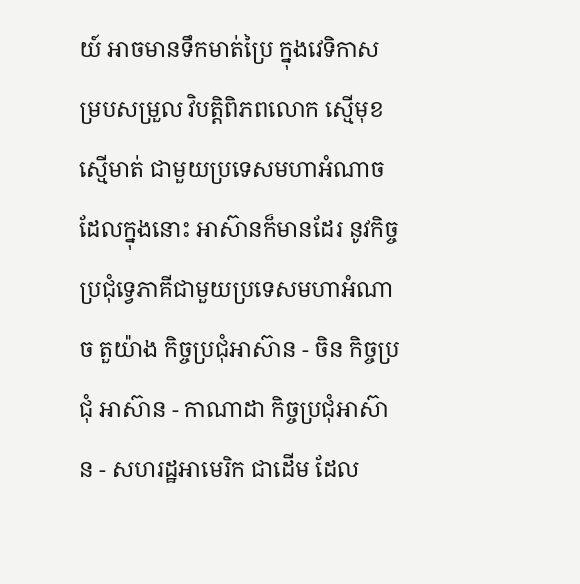យ៍ អាចមានទឹកមាត់ប្រៃ ក្នុងវេទិកាសម្របសម្រួល វិបត្តិពិភពលោក ស្មើមុខស្មើមាត់ ជាមួយប្រទេសមហាអំណាច ដែលក្នុងនោះ អាស៊ានក៏មានដែរ នូវកិច្ចប្រជុំទ្វេភាគីជាមួយប្រទេសមហាអំណាច តួយ៉ាង កិច្ចប្រជុំអាស៊ាន - ចិន កិច្ចប្រជុំ អាស៊ាន - កាណាដា កិច្ចប្រជុំអាស៊ាន - សហរដ្ឋអាមេរិក ជាដើម ដែល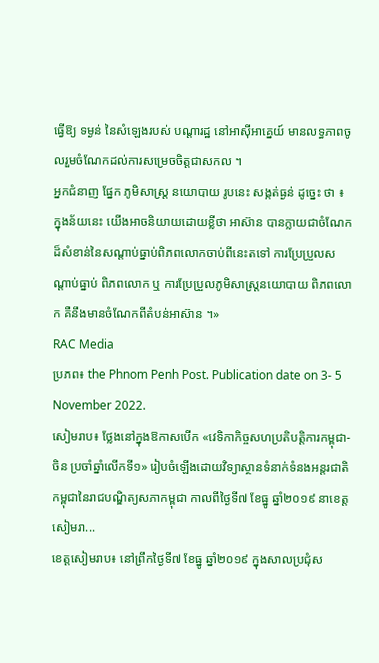ធ្វើឱ្យ ទម្ងន់ នៃសំឡេងរបស់ បណ្តារដ្ឋ នៅអាស៊ីអាគ្នេយ៍ មានលទ្ធភាពចូលរួមចំណែកដល់ការសម្រេចចិត្តជាសកល ។
អ្នកជំនាញ ផ្នែក ភូមិសាស្ត្រ នយោបាយ រូបនេះ សង្កត់ធ្ងន់ ដូច្នេះ ថា ៖ ក្នុងន័យនេះ យើងអាចនិយាយដោយខ្លីថា អាស៊ាន បានក្លាយជាចំណែកដ៏សំខាន់នៃសណ្តាប់ធ្នាប់ពិភពលោកចាប់ពីនេះតទៅ ការប្រែប្រួលសណ្តាប់ធ្នាប់ ពិភពលោក ឬ ការប្រែប្រួលភូមិសាស្ត្រនយោបាយ ពិភពលោក គឺនឹងមានចំណែកពីតំបន់អាស៊ាន ។»
RAC Media
ប្រភព៖ the Phnom Penh Post. Publication date on 3- 5 November 2022.
សៀមរាប៖ ថ្លែងនៅក្នុងឱកាសបើក «វេទិកាកិច្ចសហប្រតិបត្តិការកម្ពុជា-ចិន ប្រចាំឆ្នាំលើកទី១» រៀបចំឡើងដោយវិទ្យាស្ថានទំនាក់ទំនងអន្តរជាតិកម្ពុជានៃរាជបណ្ឌិត្យសភាកម្ពុជា កាលពីថ្ងៃទី៧ ខែធ្នូ ឆ្នាំ២០១៩ នាខេត្តសៀមរា...
ខេត្តសៀមរាប៖ នៅព្រឹកថ្ងៃទី៧ ខែធ្នូ ឆ្នាំ២០១៩ ក្នុងសាលប្រជុំស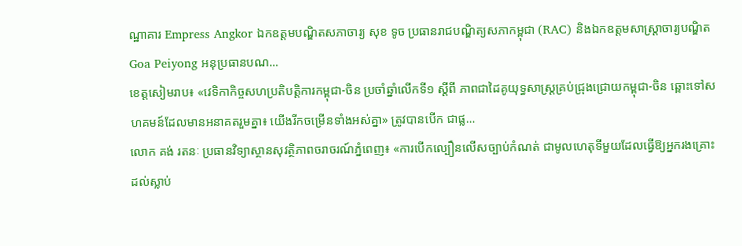ណ្ឋាគារ Empress Angkor ឯកឧត្តមបណ្ឌិតសភាចារ្យ សុខ ទូច ប្រធានរាជបណ្ឌិត្យសភាកម្ពុជា (RAC) និងឯកឧត្តមសាស្រ្តាចារ្យបណ្ឌិត Goa Peiyong អនុប្រធានបណ...
ខេត្តសៀមរាប៖ «វេទិកាកិច្ចសហប្រតិបត្តិការកម្ពុជា-ចិន ប្រចាំឆ្នាំលើកទី១ ស្តីពី ភាពជាដៃគូយុទ្ធសាស្រ្តគ្រប់ជ្រុងជ្រោយកម្ពុជា-ចិន ឆ្ពោះទៅសហគមន៍ដែលមានអនាគតរួមគ្នា៖ យើងរីកចម្រើនទាំងអស់គ្នា» ត្រូវបានបើក ជាផ្ល...
លោក គង់ រតនៈ ប្រធានវិទ្យាស្ថានសុវត្ថិភាពចរាចរណ៍ភ្នំពេញ៖ «ការបើកល្បឿនលើសច្បាប់កំណត់ ជាមូលហេតុទីមួយដែលធ្វើឱ្យអ្នករងគ្រោះដល់ស្លាប់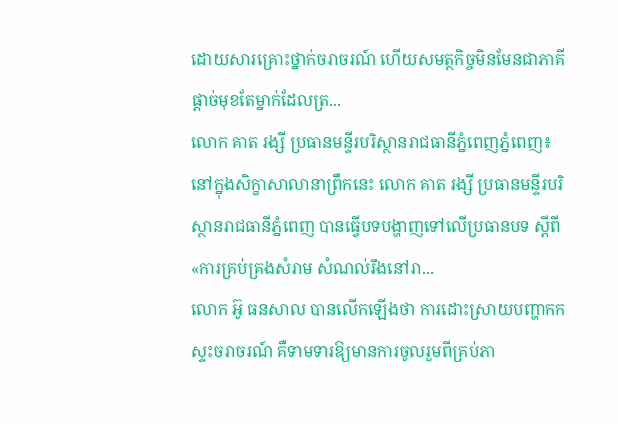ដោយសារគ្រោះថ្នាក់ចរាចរណ៍ ហើយសមត្ថកិច្ចមិនមែនជាភាគីផ្ដាច់មុខតែម្នាក់ដែលត្រ...
លោក គាត រង្សី ប្រធានមន្ទីរបរិស្ថានរាជធានីភ្នំពេញភ្នំពេញ៖ នៅក្នុងសិក្ខាសាលានាព្រឹកនេះ លោក គាត រង្សី ប្រធានមន្ទីរបរិស្ថានរាជធានីភ្នំពេញ បានធ្វើបទបង្ហាញទៅលើប្រធានបទ ស្ដីពី «ការគ្រប់គ្រងសំរាម សំណល់រឹងនៅរា...
លោក អ៊ូ ធនសាល បានលើកឡើងថា ការដោះស្រាយបញ្ហាកកស្ទះចរាចរណ៍ គឺទាមទារឱ្យមានការចូលរួមពីគ្រប់ភា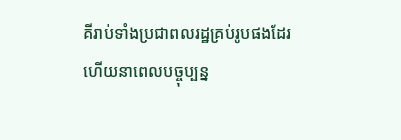គីរាប់ទាំងប្រជាពលរដ្ឋគ្រប់រូបផងដែរ ហើយនាពេលបច្ចុប្បន្ន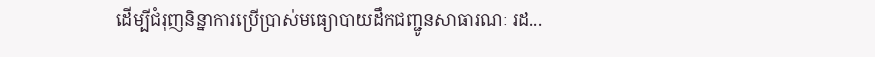ដើម្បីជំរុញនិន្នាការប្រើប្រាស់មធ្យោបាយដឹកជញ្ជូនសាធារណៈ រដ...